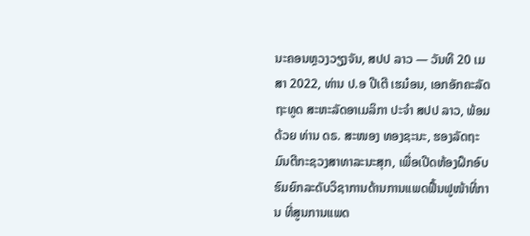ນະຄອນຫຼວງວຽງຈັນ, ສປປ ລາວ — ວັນທີ 20 ເມສາ 2022, ທ່ານ ປ.ອ ປີເຕີ ເຮມ໋ອນ, ເອກອັກຄະລັດຖະທູດ ສະຫະລັດອາເມລິກາ ປະຈຳ ສປປ ລາວ, ພ້ອມດ້ວຍ ທ່ານ ດຣ. ສະໜອງ ທອງຊະນະ, ຮອງລັດຖະມົນຕີກະຊວງສາທາລະນະສຸກ, ເພື່ອເປີດຫ້ອງຝຶກອົບຮົມຍົກລະດັບວິຊາການດ້ານການແພດຟື້ນຟູໜ້າທີ່ການ ທີ່ສູນການແພດ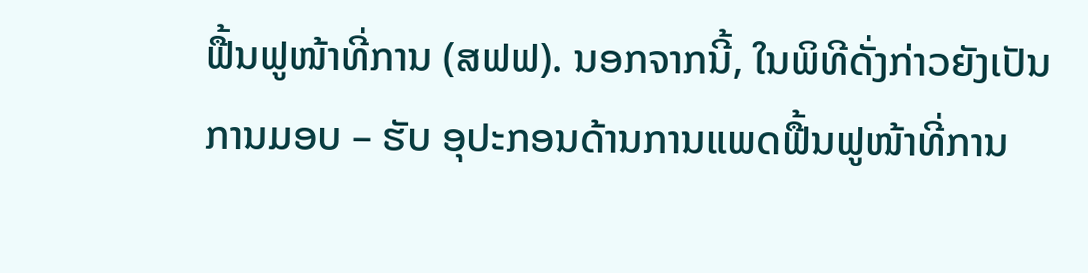ຟື້ນຟູໜ້າທີ່ການ (ສຟຟ). ນອກຈາກນີ້, ໃນພິທີດັ່ງກ່າວຍັງເປັນການມອບ – ຮັບ ອຸປະກອນດ້ານການແພດຟື້ນຟູໜ້າທີ່ການ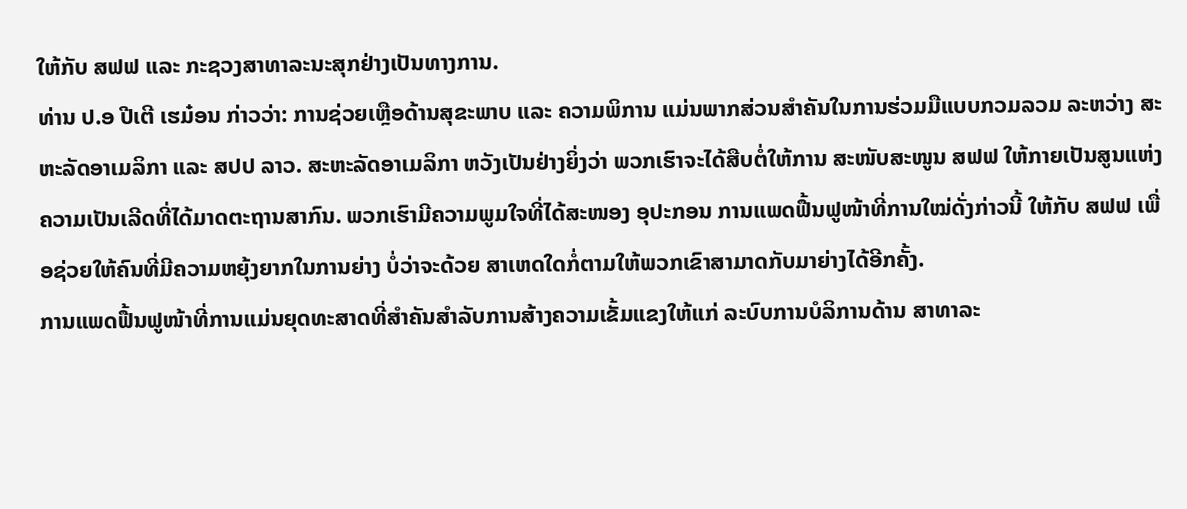ໃຫ້ກັບ ສຟຟ ແລະ ກະຊວງສາທາລະນະສຸກຢ່າງເປັນທາງການ.
ທ່ານ ປ.ອ ປີເຕີ ເຮມ໋ອນ ກ່າວວ່າ: ການຊ່ວຍເຫຼືອດ້ານສຸຂະພາບ ແລະ ຄວາມພິການ ແມ່ນພາກສ່ວນສຳຄັນໃນການຮ່ວມມືແບບກວມລວມ ລະຫວ່າງ ສະຫະລັດອາເມລິກາ ແລະ ສປປ ລາວ. ສະຫະລັດອາເມລິກາ ຫວັງເປັນຢ່າງຍິ່ງວ່າ ພວກເຮົາຈະໄດ້ສືບຕໍ່ໃຫ້ການ ສະໜັບສະໜູນ ສຟຟ ໃຫ້ກາຍເປັນສູນແຫ່ງຄວາມເປັນເລີດທີ່ໄດ້ມາດຕະຖານສາກົນ. ພວກເຮົາມີຄວາມພູມໃຈທີ່ໄດ້ສະໜອງ ອຸປະກອນ ການແພດຟື້ນຟູໜ້າທີ່ການໃໝ່ດັ່ງກ່າວນີ້ ໃຫ້ກັບ ສຟຟ ເພື່ອຊ່ວຍໃຫ້ຄົນທີ່ມີຄວາມຫຍຸ້ງຍາກໃນການຍ່າງ ບໍ່ວ່າຈະດ້ວຍ ສາເຫດໃດກໍ່ຕາມໃຫ້ພວກເຂົາສາມາດກັບມາຍ່າງໄດ້ອີກຄັ້ງ.
ການແພດຟື້ນຟູໜ້າທີ່ການແມ່ນຍຸດທະສາດທີ່ສຳຄັນສຳລັບການສ້າງຄວາມເຂັ້ມແຂງໃຫ້ແກ່ ລະບົບການບໍລິການດ້ານ ສາທາລະ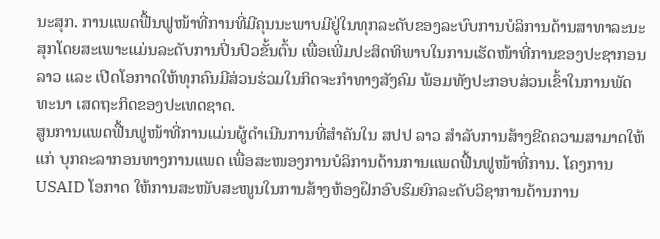ນະສຸກ. ການແພດຟື້ນຟູໜ້າທີ່ການທີ່ມີຄຸນນະພາບມີຢູ່ໃນທຸກລະດັບຂອງລະບົບການບໍລິການດ້ານສາທາລະນະສຸກໂດຍສະເພາະແມ່ນລະດັບການປິ່ນປົວຂັ້ນຕົ້ນ ເພື່ອເພີ່ມປະສິດທິພາບໃນການເຮັດໜ້າທີ່ການຂອງປະຊາກອນລາວ ແລະ ເປີດໂອກາດໃຫ້ທຸກຄົນມີສ່ວນຮ່ວມໃນກິດຈະກຳທາງສັງຄົມ ພ້ອມທັງປະກອບສ່ວນເຂົ້າໃນການພັດທະນາ ເສດຖະກິດຂອງປະເທດຊາດ.
ສູນການແພດຟື້ນຟູໜ້າທີ່ການແມ່ນຜູ້ດຳເນີນການທີ່ສຳຄັນໃນ ສປປ ລາວ ສຳລັບການສ້າງຂີດຄວາມສາມາດໃຫ້ແກ່ ບຸກຄະລາກອນທາງການແພດ ເພື່ອສະໜອງການບໍລິການດ້ານການແພດຟື້ນຟູໜ້າທີ່ການ. ໂຄງການ USAID ໂອກາດ ໃຫ້ການສະໜັບສະໜູນໃນການສ້າງຫ້ອງຝຶກອົບຮົມຍົກລະດັບວິຊາການດ້ານການ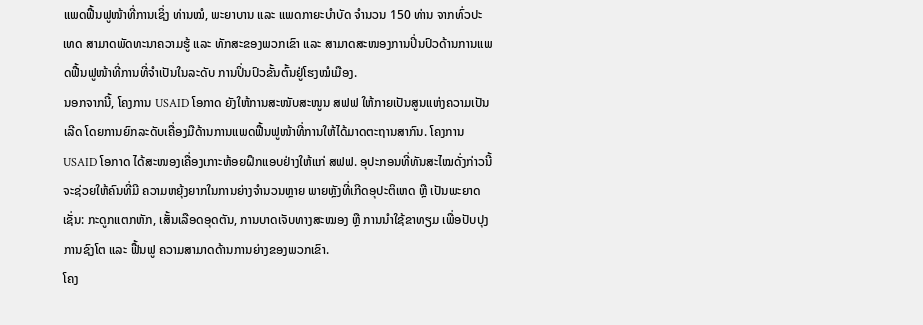ແພດຟື້ນຟູໜ້າທີ່ການເຊິ່ງ ທ່ານໝໍ, ພະຍາບານ ແລະ ແພດກາຍະບຳບັດ ຈຳນວນ 150 ທ່ານ ຈາກທົ່ວປະເທດ ສາມາດພັດທະນາຄວາມຮູ້ ແລະ ທັກສະຂອງພວກເຂົາ ແລະ ສາມາດສະໜອງການປິ່ນປົວດ້ານການແພດຟື້ນຟູໜ້າທີ່ການທີ່ຈຳເປັນໃນລະດັບ ການປິ່ນປົວຂັ້ນຕົ້ນຢູ່ໂຮງໝໍເມືອງ.
ນອກຈາກນີ້, ໂຄງການ USAID ໂອກາດ ຍັງໃຫ້ການສະໜັບສະໜູນ ສຟຟ ໃຫ້ກາຍເປັນສູນແຫ່ງຄວາມເປັນເລີດ ໂດຍການຍົກລະດັບເຄື່ອງມືດ້ານການແພດຟື້ນຟູໜ້າທີ່ການໃຫ້ໄດ້ມາດຕະຖານສາກົນ. ໂຄງການ USAID ໂອກາດ ໄດ້ສະໜອງເຄື່ອງເກາະຫ້ອຍຝຶກແອບຢ່າງໃຫ້ແກ່ ສຟຟ. ອຸປະກອນທີ່ທັນສະໄໝດັ່ງກ່າວນີ້ຈະຊ່ວຍໃຫ້ຄົນທີ່ມີ ຄວາມຫຍຸ້ງຍາກໃນການຍ່າງຈຳນວນຫຼາຍ ພາຍຫຼັງທີ່ເກີດອຸປະຕິເຫດ ຫຼື ເປັນພະຍາດ ເຊັ່ນ: ກະດູກແຕກຫັກ, ເສັ້ນເລືອດອຸດຕັນ, ການບາດເຈັບທາງສະໝອງ ຫຼື ການນຳໃຊ້ຂາທຽມ ເພື່ອປັບປຸງການຊົງໂຕ ແລະ ຟື້ນຟູ ຄວາມສາມາດດ້ານການຍ່າງຂອງພວກເຂົາ.
ໂຄງ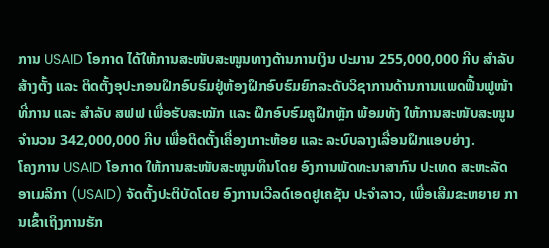ການ USAID ໂອກາດ ໄດ້ໃຫ້ການສະໜັບສະໜູນທາງດ້ານການເງິນ ປະມານ 255,000,000 ກີບ ສຳລັບສ້າງຕັ້ງ ແລະ ຕິດຕັ້ງອຸປະກອນຝຶກອົບຮົມຢູ່ຫ້ອງຝຶກອົບຮົມຍົກລະດັບວິຊາການດ້ານການແພດຟື້ນຟູໜ້າທີ່ການ ແລະ ສຳລັບ ສຟຟ ເພື່ອຮັບສະໝັກ ແລະ ຝຶກອົບຮົມຄູຝຶກຫຼັກ ພ້ອມທັງ ໃຫ້ການສະໜັບສະໜູນຈຳນວນ 342,000,000 ກີບ ເພື່ອຕິດຕັ້ງເຄື່ອງເກາະຫ້ອຍ ແລະ ລະບົບລາງເລື່ອນຝຶກແອບຍ່າງ.
ໂຄງການ USAID ໂອກາດ ໃຫ້ການສະໜັບສະໜູນທຶນໂດຍ ອົງການພັດທະນາສາກົນ ປະເທດ ສະຫະລັດ ອາເມລິກາ (USAID) ຈັດຕັ້ງປະຕິບັດໂດຍ ອົງການເວີລດ໌ເອດຢູເຄຊັນ ປະຈຳລາວ, ເພື່ອເສີມຂະຫຍາຍ ການເຂົ້າເຖິງການຮັກ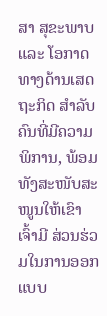ສາ ສຸຂະພາບ ແລະ ໂອກາດທາງດ້ານເສດຖະກິດ ສຳລັບ ຄົນທີ່ມີຄວາມພິການ, ພ້ອມທັງສະໜັບສະໜູນໃຫ້ເຂົາເຈົ້າມີ ສ່ວນຮ່ວມໃນການອອກແບບ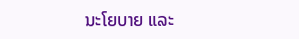ນະໂຍບາຍ ແລະ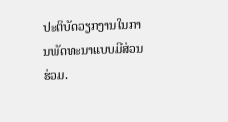ປະຕິບັດວຽກງານໃນການພັດທະນາແບບມີສ່ວນຮ່ວມ.